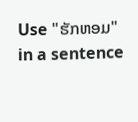Use "ຮັກຫອມ" in a sentence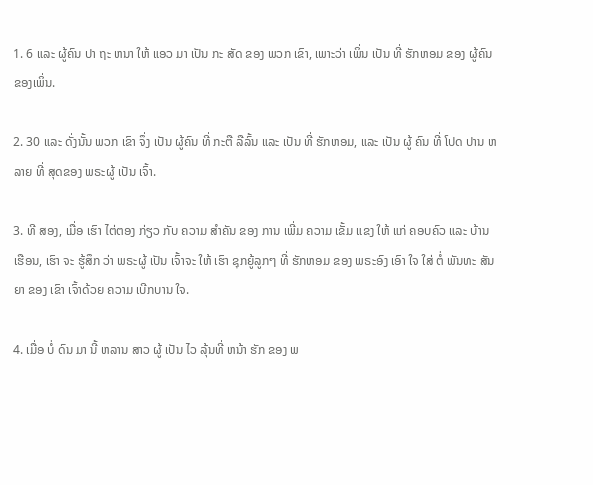1. 6 ແລະ ຜູ້ຄົນ ປາ ຖະ ຫນາ ໃຫ້ ແອວ ມາ ເປັນ ກະ ສັດ ຂອງ ພວກ ເຂົາ, ເພາະວ່າ ເພິ່ນ ເປັນ ທີ່ ຮັກຫອມ ຂອງ ຜູ້ຄົນຂອງເພິ່ນ.

2. 30 ແລະ ດັ່ງນັ້ນ ພວກ ເຂົາ ຈຶ່ງ ເປັນ ຜູ້ຄົນ ທີ່ ກະຕື ລືລົ້ນ ແລະ ເປັນ ທີ່ ຮັກຫອມ, ແລະ ເປັນ ຜູ້ ຄົນ ທີ່ ໂປດ ປານ ຫລາຍ ທີ່ ສຸດຂອງ ພຣະຜູ້ ເປັນ ເຈົ້າ.

3. ທີ ສອງ, ເມື່ອ ເຮົາ ໄຕ່ຕອງ ກ່ຽວ ກັບ ຄວາມ ສໍາຄັນ ຂອງ ການ ເພີ່ມ ຄວາມ ເຂັ້ມ ແຂງ ໃຫ້ ແກ່ ຄອບຄົວ ແລະ ບ້ານ ເຮືອນ, ເຮົາ ຈະ ຮູ້ສຶກ ວ່າ ພຣະຜູ້ ເປັນ ເຈົ້າຈະ ໃຫ້ ເຮົາ ຊຸກຍູ້ລູກໆ ທີ່ ຮັກຫອມ ຂອງ ພຣະອົງ ເອົາ ໃຈ ໃສ່ ຕໍ່ ພັນທະ ສັນຍາ ຂອງ ເຂົາ ເຈົ້າດ້ວຍ ຄວາມ ເບີກບານ ໃຈ.

4. ເມື່ອ ບໍ່ ດົນ ມາ ນີ້ ຫລານ ສາວ ຜູ້ ເປັນ ໄວ ລຸ້ນທີ່ ຫນ້າ ຮັກ ຂອງ ພ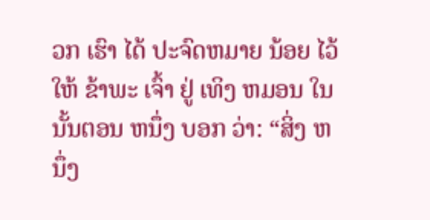ວກ ເຮົາ ໄດ້ ປະຈົດຫມາຍ ນ້ອຍ ໄວ້ ໃຫ້ ຂ້າພະ ເຈົ້າ ຢູ່ ເທິງ ຫມອນ ໃນ ນັ້ນຕອນ ຫນຶ່ງ ບອກ ວ່າ: “ສິ່ງ ຫນຶ່ງ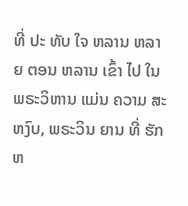ທີ່ ປະ ທັບ ໃຈ ຫລານ ຫລາຍ ຕອນ ຫລານ ເຂົ້າ ໄປ ໃນ ພຣະວິຫານ ແມ່ນ ຄວາມ ສະຫງົບ, ພຣະວິນ ຍານ ທີ່ ຮັກຫ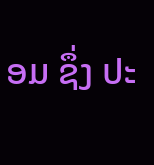ອມ ຊຶ່ງ ປະ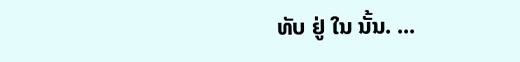ທັບ ຢູ່ ໃນ ນັ້ນ. ...